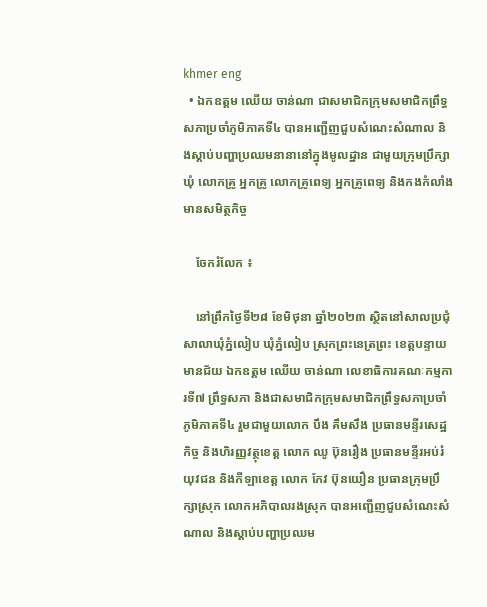khmer eng
  • ឯកឧត្តម ឈើយ ចាន់ណា ជាសមាជិកក្រុមសមាជិកព្រឹទ្ធសភាប្រចាំភូមិភាគទី៤ បានអញ្ជើញជួបសំណេះសំណាល និងស្ដាប់បញ្ហាប្រឈមនានានៅក្នុងមូលដ្ឋាន ជាមួយក្រុមប្រឹក្សាឃុំ លោកគ្រូ អ្នកគ្រូ លោកគ្រូពេទ្យ អ្នកគ្រូពេទ្យ និងកងកំលាំងមានសមិត្ថកិច្ច

    ចែករំលែក ៖

    នៅព្រឹកថ្ងៃទី២៨ ខែមិថុនា ឆ្នាំ២០២៣ ស្ថិតនៅសាលប្រជុំសាលាឃុំភ្នំលៀប ឃុំភ្នំលៀប ស្រុកព្រះនេត្រព្រះ ខេត្តបន្ទាយមានជ័យ ឯកឧត្ដម ឈើយ ចាន់ណា លេខាធិការគណៈកម្មការទី៧ ព្រឹទ្ធសភា និងជាសមាជិកក្រុមសមាជិកព្រឹទ្ធសភាប្រចាំភូមិភាគទី៤ រួមជាមួយលោក បឹង គឹមសឹង ប្រធានមន្ទីរសេដ្ឋកិច្ច និងហិរញ្ញវត្ថុខេត្ត លោក ឈូ ប៊ុនរឿង ប្រធានមន្ទីរអប់រំ យុវជន និងកីឡាខេត្ត លោក កែវ ប៊ុនយឿន ប្រធានក្រុមប្រឹក្សាស្រុក លោកអភិបាលរងស្រុក បានអញ្ជើញជួបសំណេះសំណាល និងស្ដាប់បញ្ហាប្រឈម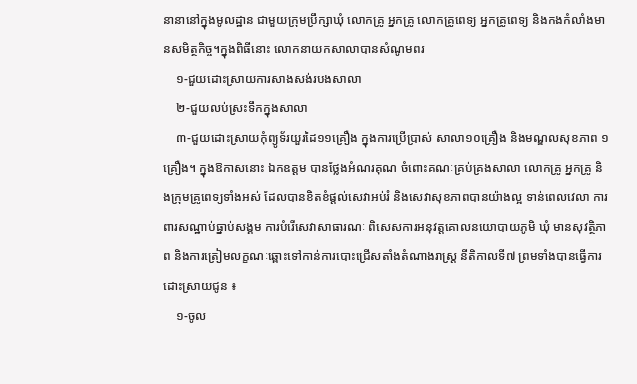នានានៅក្នុងមូលដ្ឋាន ជាមួយក្រុមប្រឹក្សាឃុំ លោកគ្រូ អ្នកគ្រូ លោកគ្រូពេទ្យ អ្នកគ្រូពេទ្យ និងកងកំលាំងមានសមិត្ថកិច្ច។ក្នុងពិធីនោះ លោកនាយកសាលាបានសំណូមពរ
    ១-ជួយដោះស្រាយការសាងសង់របងសាលា
    ២-ជួយលប់ស្រះទឹកក្នុងសាលា
    ៣-ជួយដោះស្រាយកុំព្យូទ័រយួរដៃ១១គ្រឿង ក្នុងការប្រើប្រាស់ សាលា១០គ្រឿង និងមណ្ឌលសុខភាព ១គ្រឿង។ ក្នុងឱកាសនោះ ឯកឧត្ដម បានថ្លែងអំណរគុណ ចំពោះគណៈគ្រប់គ្រងសាលា លោកគ្រូ អ្នកគ្រូ និងក្រុមគ្រូពេទ្យទាំងអស់ ដែលបានខិតខំផ្តល់សេវាអប់រំ និងសេវាសុខភាពបានយ៉ាងល្អ ទាន់ពេលវេលា ការពារសណ្ឋាប់ធ្នាប់សង្គម ការបំរើសេវាសាធារណៈ ពិសេសការអនុវត្តគោលនយោបាយភូមិ ឃុំ មានសុវត្ថិភាព និងការត្រៀមលក្ខណៈឆ្ពោះទៅកាន់ការបោះជ្រើសតាំងតំណាងរាស្រ្ត នីតិកាលទី៧ ព្រមទាំងបានធ្វើការដោះស្រាយជូន ៖
    ១-ចូល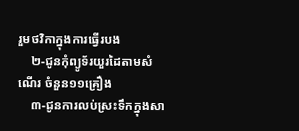រួមថវិកាក្នុងការធ្វើរបង
    ២-ជូនកុំព្យូទ័រយួរដៃតាមសំណើរ ចំនួន១១គ្រឿង
    ៣-ជូនការលប់ស្រះទឹកក្នុងសា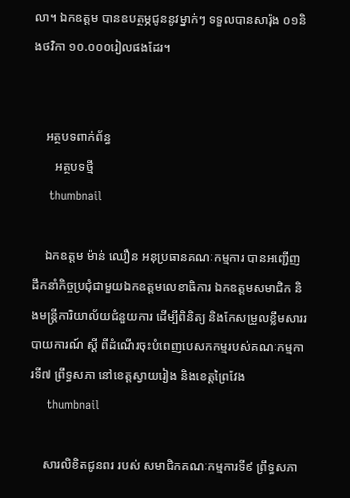លា។ ឯកឧត្ដម បានឧបត្ថម្ភជូននូវម្នាក់ៗ ទទួលបានសារ៉ុង ០១និងថវិកា ១០.០០០រៀលផងដែរ។


    អត្ថបទពាក់ព័ន្ធ
       អត្ថបទថ្មី
    thumbnail

    ឯកឧត្តម ម៉ាន់ ឈឿន អនុប្រធានគណៈកម្មការ បានអញ្ជើញដឹកនាំកិច្ចប្រជុំជាមួយឯកឧត្តមលេខាធិការ ឯកឧត្តមសមាជិក និងមន្ត្រីការិយាល័យជំនួយការ ដើម្បីពិនិត្យ និងកែសម្រួលខ្លឹមសាររបាយការណ៍ ស្តី ពីដំណើរចុះបំពេញបេសកកម្មរបស់គណៈកម្មការទី៧ ព្រឹទ្ធសភា នៅខេត្តស្វាយរៀង និងខេត្តព្រៃវែង
    thumbnail

    សារលិខិតជូនពរ របស់ សមាជិកគណៈកម្មការទី៩ ព្រឹទ្ធសភា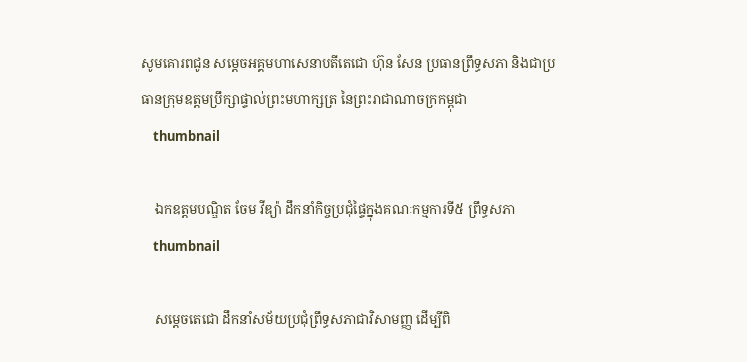សូមគោរពជូន សម្តេចអគ្គមហាសេនាបតីតេជោ ហ៊ុន សែន ប្រធានព្រឹទ្ធសភា និងជាប្រធានក្រុមឧត្តមប្រឹក្សាផ្ទាល់ព្រះមហាក្សត្រ នៃព្រះរាជាណាចក្រកម្ពុជា
    thumbnail

    ឯកឧត្តមបណ្ឌិត ចែម វីឌ្យ៉ា ដឹកនាំកិច្ចប្រជុំផ្ទៃក្នុងគណៈកម្មការទី៥ ព្រឹទ្ធសភា
    thumbnail

    សម្តេចតេជោ ដឹកនាំសម័យប្រជុំព្រឹទ្ធសភាជាវិសាមញ្ញ ដើម្បីពិ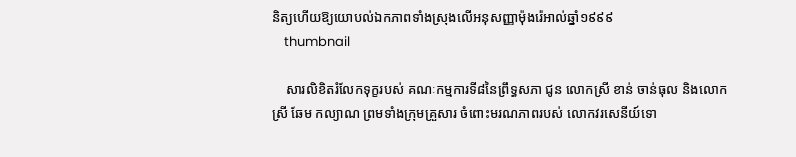និត្យហើយឱ្យយោបល់ឯកភាពទាំងស្រុងលើអនុសញ្ញាម៉ុងរ៉េអាល់ឆ្នាំ១៩៩៩
    thumbnail

    សារលិខិតរំលែកទុក្ខរបស់ គណៈកម្មការទី៨នៃព្រឹទ្ធសភា ជូន លោកស្រី ខាន់ ចាន់ធុល និងលោកស្រី ឆែម កល្យាណ ព្រមទាំងក្រុមគ្រួសារ ចំពោះមរណភាពរបស់ លោកវរសេនីយ៍ទោ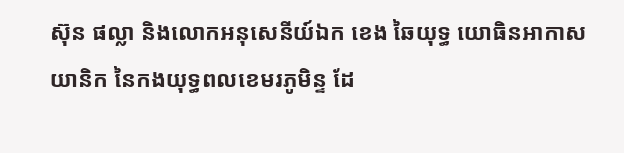ស៊ុន ផល្លា និងលោកអនុសេនីយ៍ឯក ខេង ឆៃយុទ្ធ យោធិនអាកាសយានិក នៃកងយុទ្ធពលខេមរភូមិន្ទ ដែ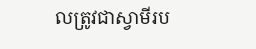លត្រូវជាស្វាមីរប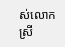ស់លោកស្រី